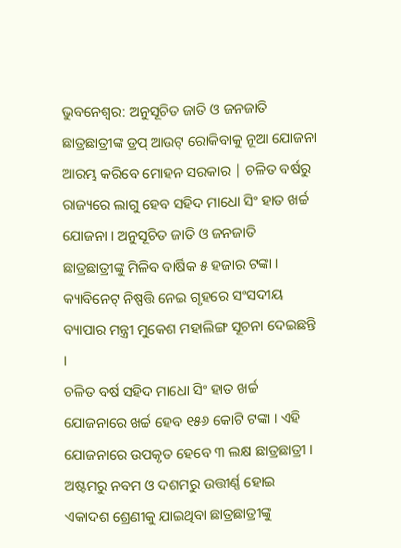ଭୁବନେଶ୍ୱର: ଅନୁସୂଚିତ ଜାତି ଓ ଜନଜାତି ଛାତ୍ରଛାତ୍ରୀଙ୍କ ଡ୍ରପ୍ ଆଉଟ୍ ରୋକିବାକୁ ନୂଆ ଯୋଜନା ଆରମ୍ଭ କରିବେ ମୋହନ ସରକାର | ଚଳିତ ବର୍ଷରୁ ରାଜ୍ୟରେ ଲାଗୁ ହେବ ସହିଦ ମାଧୋ ସିଂ ହାତ ଖର୍ଚ୍ଚ ଯୋଜନା । ଅନୁସୂଚିତ ଜାତି ଓ ଜନଜାତି ଛାତ୍ରଛାତ୍ରୀଙ୍କୁ ମିଳିବ ବାର୍ଷିକ ୫ ହଜାର ଟଙ୍କା । କ୍ୟାବିନେଟ୍ ନିଷ୍ପତ୍ତି ନେଇ ଗୃହରେ ସଂସଦୀୟ ବ୍ୟାପାର ମନ୍ତ୍ରୀ ମୁକେଶ ମହାଲିଙ୍ଗ ସୂଚନା ଦେଇଛନ୍ତି ।
ଚଳିତ ବର୍ଷ ସହିଦ ମାଧୋ ସିଂ ହାତ ଖର୍ଚ୍ଚ ଯୋଜନାରେ ଖର୍ଚ୍ଚ ହେବ ୧୫୬ କୋଟି ଟଙ୍କା । ଏହି ଯୋଜନାରେ ଉପକୃତ ହେବେ ୩ ଲକ୍ଷ ଛାତ୍ରଛାତ୍ରୀ । ଅଷ୍ଟମରୁ ନବମ ଓ ଦଶମରୁ ଉତ୍ତୀର୍ଣ୍ଣ ହୋଇ ଏକାଦଶ ଶ୍ରେଣୀକୁ ଯାଇଥିବା ଛାତ୍ରଛାତ୍ରୀଙ୍କୁ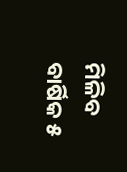ମିଳିବ ବାର୍ଷିକ ୫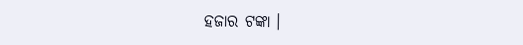ହଜାର ଟଙ୍କା ।